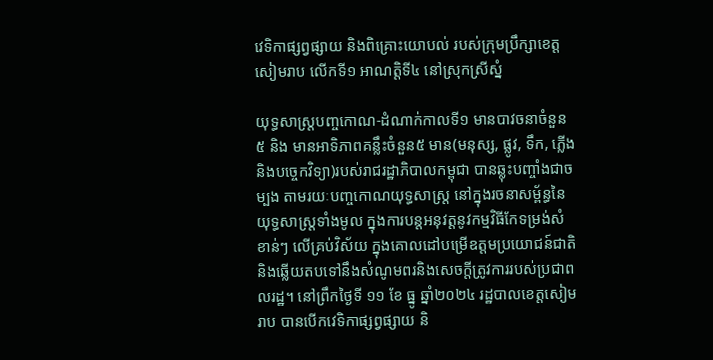វេទិកាផ្សព្វផ្សាយ និងពិគ្រោះយោបល់ របស់ក្រុមប្រឹក្សាខេត្តសៀមរាប លើកទី១ អាណត្តិទី៤ នៅស្រុកស្រីស្នំ

យុទ្ធសាស្ត្របញ្ចកោណ-ដំណាក់កាលទី១ មានបាវចនាចំនួន៥ និង មានអាទិភាពគន្លឹះចំនួន៥ មាន(មនុស្ស, ផ្លូវ, ទឹក, ភ្លើង និងបច្ចេកវិទ្យា)របស់រាជរដ្ឋាភិបាលកម្ពុជា បានឆ្លុះបញ្ចាំងជាចម្បង តាមរយៈបញ្ចកោណយុទ្ធសាស្ត្រ នៅក្នុងរចនាសម្ព័ន្ធនៃយុទ្ធសាស្ត្រទាំងមូល ក្នុងការបន្តអនុវត្តនូវកម្មវិធីកែទម្រង់សំខាន់ៗ លើគ្រប់វិស័យ ក្នុងគោលដៅបម្រើឧត្តមប្រយោជន៍ជាតិ និងឆ្លើយតបទៅនឹងសំណូមពរនិងសេចក្តីត្រូវការរបស់ប្រជាពលរដ្ឋ។ នៅព្រឹកថ្ងៃទី ១១ ខែ ធ្នូ ឆ្នាំ២០២៤ រដ្ឋបាលខេត្តសៀមរាប បានបើកវេទិកាផ្សព្វផ្សាយ និ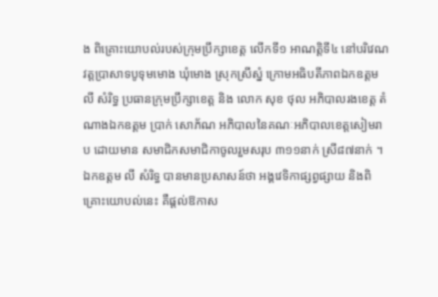ង ពិគ្រោះយោបល់របស់ក្រុមប្រឹក្សាខេត្ត លើកទី១ អាណត្តិទី៤ នៅបរិវេណវត្តប្រាសាទបូទុមមោង ឃុំមោង ស្រុកស្រីស្នំ ក្រោមអធិបតីភាពឯកឧត្តម លី សំរិទ្ធ ប្រធានក្រុមប្រឹក្សាខេត្ត និង លោក សុខ ថុល អភិបាលរងខេត្ត តំណាងឯកឧត្តម ប្រាក់ សោភ័ណ អភិបាលនៃគណៈអភិបាលខេត្តសៀមរាប ដោយមាន សមាជិកសមាជិកាចូលរួមសរុប ៣១១នាក់ ស្រី៨៧នាក់ ។
ឯកឧត្តម លី សំរិទ្ធ បានមានប្រសាសន៍ថា អង្គវេទិកាផ្សព្វផ្សាយ និងពិគ្រោះយោបល់នេះ គឺផ្តល់ឱកាស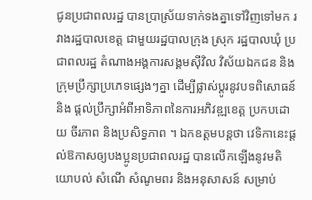ជូនប្រជាពលរដ្ឋ បានប្រាស្រ័យទាក់ទងគ្នាទៅវិញទៅមក រវាងរដ្ឋបាលខេត្ត ជាមួយរដ្ឋបាលក្រុង ស្រុក រដ្ឋបាលឃុំ ប្រជាពលរដ្ឋ តំណាងអង្គការសង្គមស៊ីវិល វិស័យឯកជន និងក្រុមប្រឹក្សាប្រភេទផ្សេងៗគ្នា ដើម្បីផ្លាស់ប្តូរនូវបទពិសោធន៍ និង ផ្តល់ប្រឹក្សាអំពីអាទិភាពនៃការអភិវឌ្ឍខេត្ត ប្រកបដោយ ចីរភាព និងប្រសិទ្ធភាព ។ ឯកឧត្តមបន្តថា វេទិកានេះផ្ដល់ឱកាសឲ្យបងប្អូនប្រជាពលរដ្ឋ បានលើកឡើងនូវមតិយោបល់ សំណើ សំណូមពរ និងអនុសាសន៍ សម្រាប់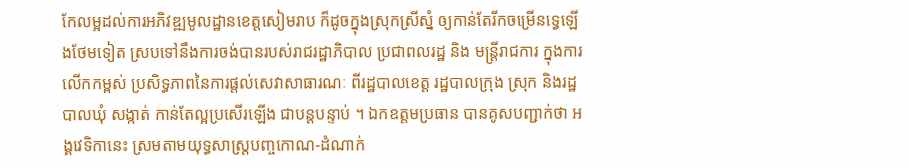កែលម្អដល់ការអភិវឌ្ឍមូលដ្ឋានខេត្តសៀមរាប ក៏ដូចក្នុងស្រុកស្រីស្នំ ឲ្យកាន់តែរីកចម្រើនទ្វេឡើងថែមទៀត ស្របទៅនឹងការចង់បានរបស់រាជរដ្ឋាភិបាល ប្រជាពលរដ្ឋ និង មន្ត្រីរាជការ ក្នុងការលើកកម្ពស់ ប្រសិទ្ធភាពនៃការផ្តល់សេវាសាធារណៈ ពីរដ្ឋបាលខេត្ត រដ្ឋបាលក្រុង ស្រុក និងរដ្ឋបាលឃុំ សង្កាត់ កាន់តែល្អប្រសើរឡើង ជាបន្តបន្ទាប់ ។ ឯកឧត្តមប្រធាន បានគូសបញ្ជាក់ថា អង្គវេទិកានេះ ស្រមតាមយុទ្ធសាស្ត្របញ្ចកោណ-ដំណាក់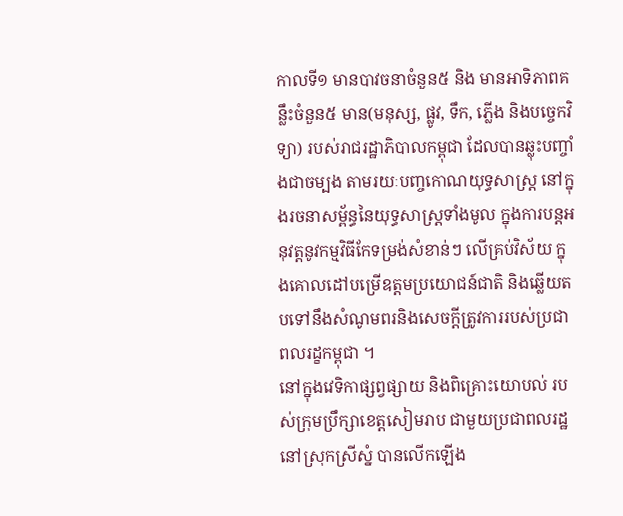កាលទី១ មានបាវចនាចំនួន៥ និង មានអាទិភាពគន្លឹះចំនួន៥ មាន(មនុស្ស, ផ្លូវ, ទឹក, ភ្លើង និងបច្ចេកវិទ្យា) របស់រាជរដ្ឋាភិបាលកម្ពុជា ដែលបានឆ្លុះបញ្ចាំងជាចម្បង តាមរយៈបញ្ចកោណយុទ្ធសាស្ត្រ នៅក្នុងរចនាសម្ព័ន្ធនៃយុទ្ធសាស្ត្រទាំងមូល ក្នុងការបន្តអនុវត្តនូវកម្មវិធីកែទម្រង់សំខាន់ៗ លើគ្រប់វិស័យ ក្នុងគោលដៅបម្រើឧត្តមប្រយោជន៍ជាតិ និងឆ្លើយតបទៅនឹងសំណូមពរនិងសេចក្តីត្រូវការរបស់ប្រជាពលរដ្ខកម្ពុជា ។
នៅក្នុងវេទិកាផ្សព្វផ្សាយ និងពិគ្រោះយោបល់ របស់ក្រុមប្រឹក្សាខេត្តសៀមរាប ជាមួយប្រជាពលរដ្ឋនៅស្រុកស្រីស្នំ បានលើកឡើង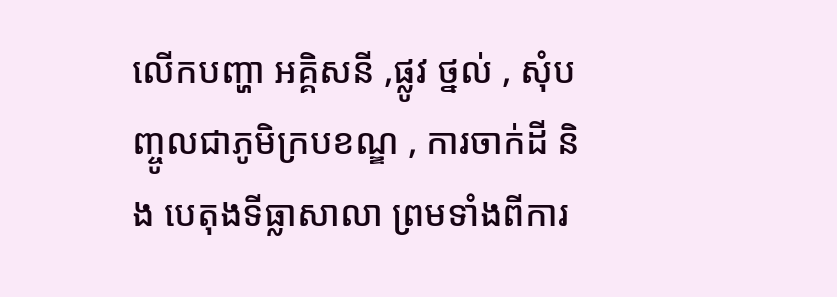លើកបញ្ហា អគ្គិសនី ,ផ្លូវ ថ្នល់ , សុំបញ្ចូលជាភូមិក្របខណ្ឌ , ការចាក់ដី និង បេតុងទីធ្លាសាលា ព្រមទាំងពីការ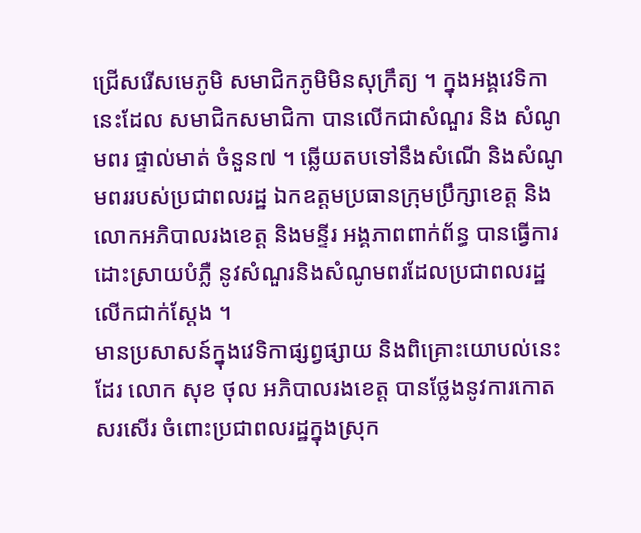ជ្រើសរើសមេភូមិ សមាជិកភូមិមិនសុក្រឹត្យ ។ ក្នុងអង្គវេទិកានេះដែល សមាជិកសមាជិកា បានលើកជាសំណួរ និង សំណូមពរ ផ្ទាល់មាត់ ចំនួន៧ ។ ឆ្លើយតបទៅនឹងសំណើ និងសំណូមពររបស់ប្រជាពលរដ្ឋ ឯកឧត្តមប្រធានក្រុមប្រឹក្សាខេត្ត និង លោកអភិបាលរងខេត្ត និងមន្ទីរ អង្គភាពពាក់ព័ន្ធ បានធ្វើការដោះស្រាយបំភ្លឺ នូវសំណួរនិងសំណូមពរដែលប្រជាពលរដ្ឋលើកជាក់ស្ដែង ។
មានប្រសាសន៍ក្នុងវេទិកាផ្សព្វផ្សាយ និងពិគ្រោះយោបល់នេះដែរ លោក សុខ ថុល អភិបាលរងខេត្ត បានថ្លែងនូវការកោតសរសើរ ចំពោះប្រជាពលរដ្ឋក្នុងស្រុក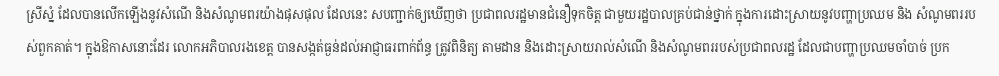ស្រីស្នំ ដែលបានលើកឡើងនូវសំណើ និងសំណូមពរយ៉ាងផុសផុល ដែលនេះ សបញ្ជាក់ឲ្យឃើញថា ប្រជាពលរដ្ឋមានជំនឿទុកចិត្ត ជាមួយរដ្ឋបាលគ្រប់ជាន់ថ្នាក់ ក្នុងការដោះស្រាយនូវបញ្ហាប្រឈម និង សំណូមពររបស់ពួកគាត់។ ក្នុងឱកាសនោះដែរ លោកអភិបាលរងខេត្ត បានសង្កត់ធ្ងន់ដល់អាជ្ញាធរពាក់ព័ន្ធ ត្រូវពិនិត្យ តាមដាន និងដោះស្រាយរាល់សំណើ និងសំណូមពររបស់ប្រជាពលរដ្ឋ ដែលជាបញ្ហាប្រឈមចាំបាច់ ប្រក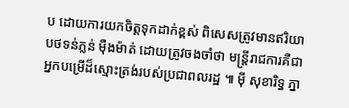ប ដោយការយកចិត្តទុកដាក់ខ្ពស់ ពិសេសត្រូវមានឥរិយាបថទន់ភ្លន់ ម៉ឺងម៉ាត់ ដោយត្រូវចងចាំថា មន្ត្រីរាជការគឺជាអ្នកបម្រើដ៏ស្មោះត្រង់របស់ប្រជាពលរដ្ឋ ៕ ម៉ី សុខារិទ្ធ ភ្នា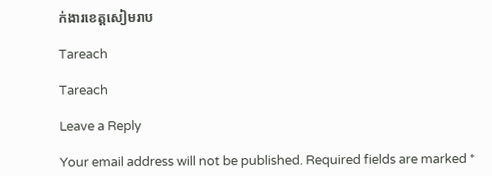ក់ងារខេត្តសៀមរាប

Tareach

Tareach

Leave a Reply

Your email address will not be published. Required fields are marked *